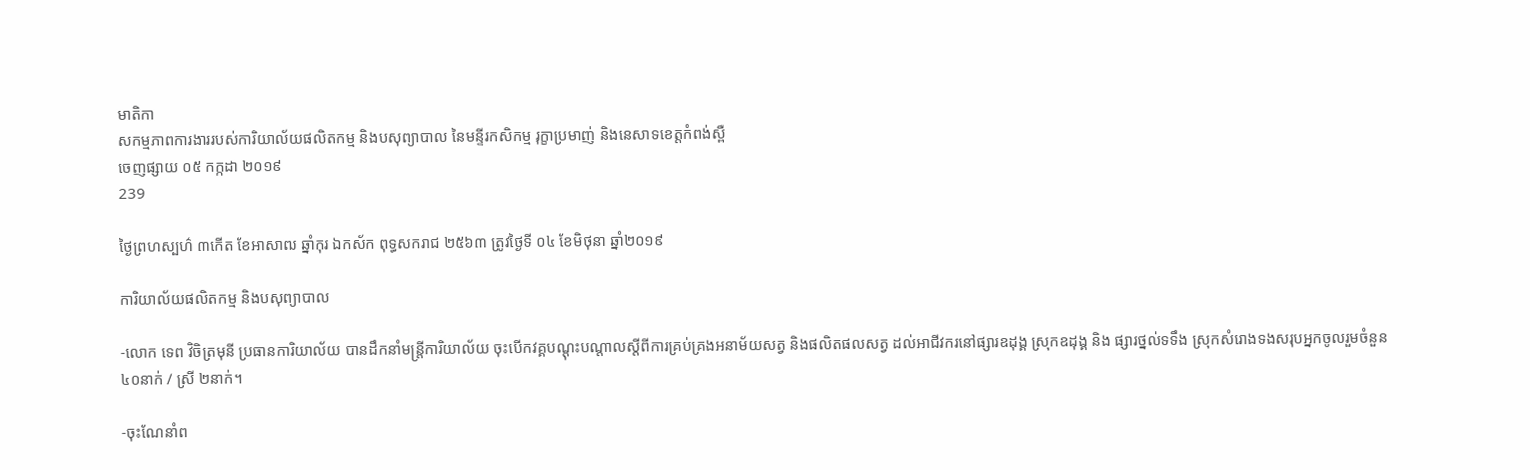មាតិកា
សកម្មភាពការងាររបស់ការិយាល័យផលិតកម្ម និងបសុព្យាបាល នៃមន្ទីរកសិកម្ម រុក្ខាប្រមាញ់ និងនេសាទខេត្តកំពង់ស្ពឺ
ចេញផ្សាយ ០៥ កក្កដា ២០១៩
239

ថ្ងៃព្រហស្បហ៌ ៣កើត ខែអាសាឍ ឆ្នាំកុរ ឯកស័ក ពុទ្ធសករាជ ២៥៦៣ ត្រូវថ្ងៃទី ០៤ ខែមិថុនា ឆ្នាំ២០១៩

ការិយាល័យផលិតកម្ម និងបសុព្យាបាល

-លោក ទេព វិចិត្រមុនី ប្រធានការិយាល័យ បានដឹកនាំមន្រ្តីការិយាល័យ ចុះបើកវគ្គបណ្តុះបណ្តាលស្តីពីការគ្រប់គ្រងអនាម័យសត្វ និងផលិតផលសត្វ ដល់អាជីវករនៅផ្សារឧដុង្គ ស្រុកឧដុង្គ និង ផ្សារថ្នល់ទទឹង ស្រុកសំរោងទងសរុបអ្នកចូលរួមចំនួន ៤០នាក់ / ស្រី ២នាក់។

-ចុះណែនាំព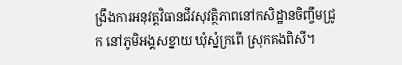ង្រឹងការអនុវត្តវិធានជីវសុវត្ថិភាពនៅកសិដ្ឋានចិញ្ចឹមជ្រូក នៅភូមិអង្គសខ្នាយ ឃុំស្នំក្រពើ ស្រុកគងពិសី។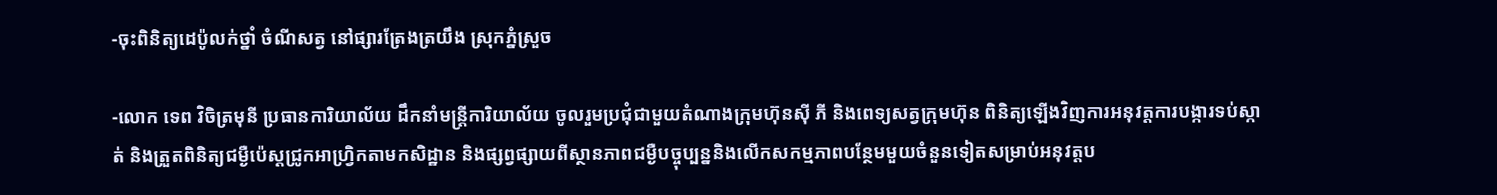-ចុះពិនិត្យដេប៉ូលក់ថ្នាំ ចំណីសត្វ នៅផ្សារត្រែងត្រយឹង ស្រុកភ្នំស្រួច

-លោក ទេព វិចិត្រមុនី ប្រធានការិយាល័យ ដឹកនាំមន្រ្តីការិយាល័យ ចូលរួមប្រជុំជាមួយតំណាងក្រុមហ៊ុនស៊ី ភី និងពេទ្យសត្វក្រុមហ៊ុន ពិនិត្យឡើងវិញការអនុវត្តការបង្ការទប់ស្កាត់ និងត្រួតពិនិត្យជម្ងឺប៉េស្តជ្រូកអាហ្រិ្វកតាមកសិដ្ឋាន និងផ្សព្វផ្សាយពីស្ថានភាពជម្ងឺបច្ចុប្បន្ននិងលើកសកម្មភាពបន្ថែមមួយចំនួនទៀតសម្រាប់អនុវត្តប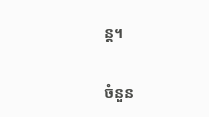ន្ត។

ចំនួន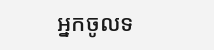អ្នកចូលទ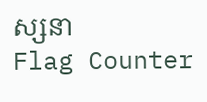ស្សនា
Flag Counter